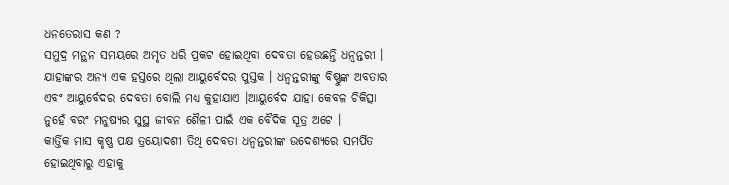ଧନତେରାସ କଣ ?
ସମୁଦ୍ର ମନ୍ଥନ ସମୟରେ ଅମୃତ ଧରି ପ୍ରକଟ ହୋଇଥିବା ଦେବତା ହେଉଛନ୍ତି ଧନ୍ୱନ୍ତରୀ । ଯାହାଙ୍କର ଅନ୍ୟ ଏକ ହସ୍ତରେ ଥିଲା ଆୟୁର୍ବେଦର ପୁସ୍ତକ । ଧନ୍ୱନ୍ତରୀଙ୍କୁ ବିଷ୍ଣୁଙ୍କ ଅବତାର ଏବଂ ଆୟୁର୍ବେଦର ଦେବତା ବୋଲି ମଧ୍ୟ କୁହାଯାଏ ।ଆୟୁର୍ବେଦ ଯାହା କେବଳ ଚିକିତ୍ସା ନୁହେଁ ବରଂ ମନୁଷ୍ୟର ସୁସ୍ଥ ଜୀବନ ଶୈଳୀ ପାଇଁ ଏକ ବୈଦିକ ସୂତ୍ର ଅଟେ ।
କାର୍ତ୍ତିକ ମାସ କୃଷ୍ଣ ପକ୍ଷ ତ୍ରୟୋଦଶୀ ତିଥି ଦେବତା ଧନ୍ୱନ୍ତରୀଙ୍କ ଉଦେଶ୍ୟରେ ସମର୍ପିତ ହୋଇଥିବାରୁ ଏହାକୁ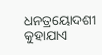ଧନତ୍ରୟୋଦଶୀ କୁହାଯାଏ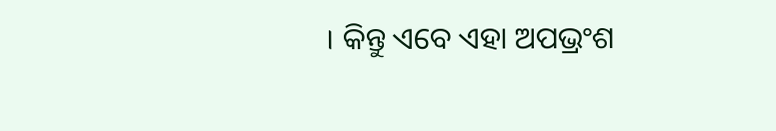। କିନ୍ତୁ ଏବେ ଏହା ଅପଭ୍ରଂଶ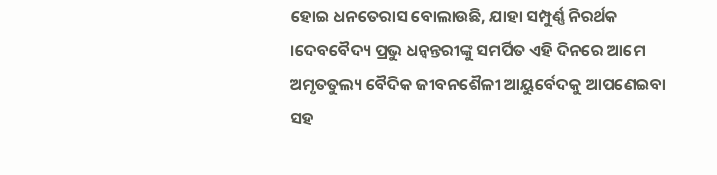ହୋଇ ଧନତେରାସ ବୋଲାଉଛି, ଯାହା ସମ୍ପୁର୍ଣ୍ଣ ନିରର୍ଥକ ।ଦେବବୈଦ୍ୟ ପ୍ରଭୁ ଧନ୍ୱନ୍ତରୀଙ୍କୁ ସମର୍ପିତ ଏହି ଦିନରେ ଆମେ ଅମୃତତୁଲ୍ୟ ବୈଦିକ ଜୀବନଶୈଳୀ ଆୟୁର୍ବେଦକୁ ଆପଣେଇବା ସହ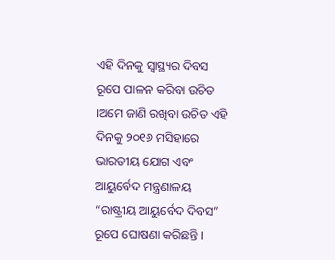ଏହି ଦିନକୁ ସ୍ଵାସ୍ଥ୍ୟର ଦିବସ ରୂପେ ପାଳନ କରିବା ଉଚିତ ।ଅମେ ଜାଣି ରଖିବା ଉଚିତ ଏହି ଦିନକୁ ୨୦୧୬ ମସିହାରେ ଭାରତୀୟ ଯୋଗ ଏବଂ ଆୟୁର୍ବେଦ ମନ୍ତ୍ରଣାଳୟ “ରାଷ୍ଟ୍ରୀୟ ଆୟୁର୍ବେଦ ଦିବସ” ରୂପେ ଘୋଷଣା କରିଛନ୍ତି ।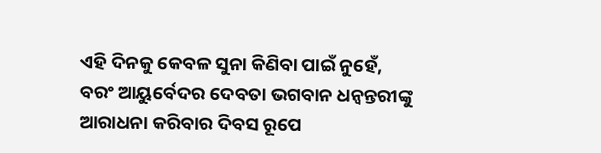ଏହି ଦିନକୁ କେବଳ ସୁନା କିଣିବା ପାଇଁ ନୁହେଁ,
ବରଂ ଆୟୁର୍ବେଦର ଦେବତା ଭଗବାନ ଧନ୍ଵନ୍ତରୀଙ୍କୁ ଆରାଧନା କରିବାର ଦିବସ ରୂପେ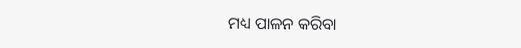ମଧ୍ୟ ପାଳନ କରିବା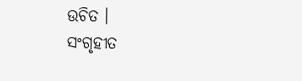ଉଚିତ ।
ସଂଗୃହୀତ